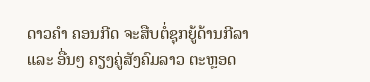ດາວຄຳ ຄອນກີດ ຈະສືບຕໍ່ຊຸກຍູ້ດ້ານກີລາ ແລະ ອື່ນໆ ຄຽງຄູ່ສັງຄົມລາວ ຕະຫຼອດ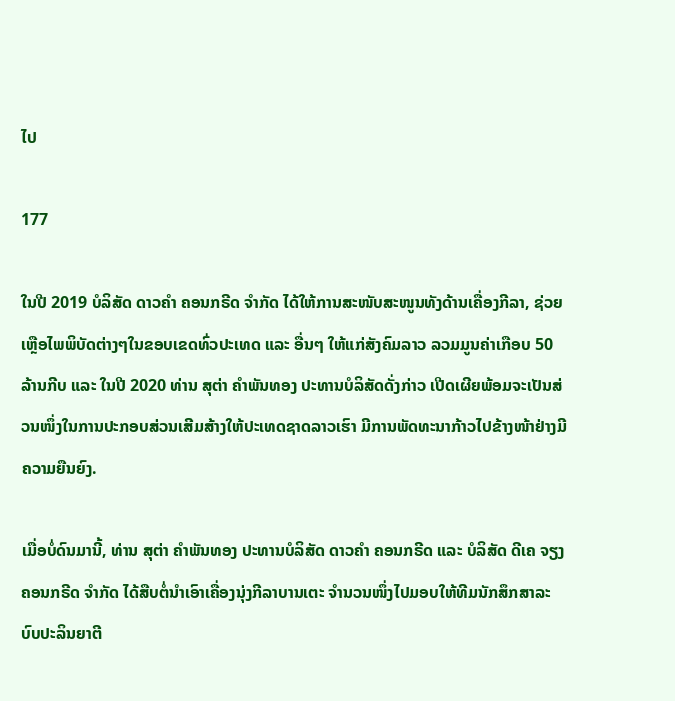ໄປ

177

ໃນປີ 2019 ບໍລິສັດ ດາວຄຳ ຄອນກຣີດ ຈຳກັດ ໄດ້ໃຫ້ການສະໜັບສະໜູນທັງດ້ານເຄື່ອງກີລາ, ຊ່ວຍເຫຼືອໄພພິບັດຕ່າງໆໃນຂອບເຂດທົ່ວປະເທດ ແລະ ອື່ນໆ ໃຫ້ແກ່ສັງຄົມລາວ ລວມມູນຄ່າເກືອບ 50 ລ້ານກີບ ແລະ ໃນປີ 2020 ທ່ານ ສຸຕ່າ ຄຳພັນທອງ ປະທານບໍລິສັດດັ່ງກ່າວ ເປີດເຜີຍພ້ອມຈະເປັນສ່ວນໜຶ່ງໃນການປະກອບສ່ວນເສີມສ້າງໃຫ້ປະເທດຊາດລາວເຮົາ ມີການພັດທະນາກ້າວໄປຂ້າງໜ້າຢ່າງມີຄວາມຍືນຍົງ.

ເມື່ອບໍ່ດົນມານີ້, ທ່ານ ສຸຕ່າ ຄຳພັນທອງ ປະທານບໍລິສັດ ດາວຄຳ ຄອນກຣີດ ແລະ ບໍລິສັດ ດີເຄ ຈຽງ ຄອນກຣີດ ຈຳກັດ ໄດ້ສືບຕໍ່ນຳເອົາເຄື່ອງນຸ່ງກີລາບານເຕະ ຈຳນວນໜຶ່ງໄປມອບໃຫ້ທີມນັກສຶກສາລະບົບປະລິນຍາຕີ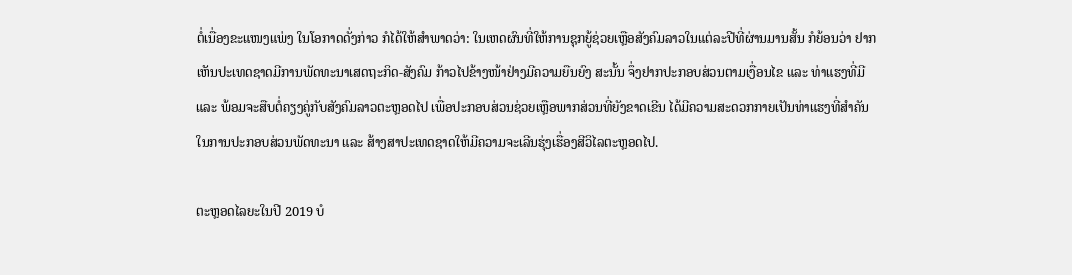ຕໍ່ເນື່ອງຂະແໜງແພ່ງ ໃນໂອກາດດັ່ງກ່າວ ກໍໄດ້ໃຫ້ສຳພາດວ່າ: ໃນເຫດຜົນທີ່ໃຫ້ການຊຸກຍູ້ຊ່ວຍເຫຼືອສັງຄົມລາວໃນແຕ່ລະປີທີ່ຜ່ານມານສັ້ນ ກໍຍ້ອນວ່າ ຢາກເຫັນປະເທດຊາດມີການພັດທະນາເສດຖະກິດ-ສັງຄົມ ກ້າວໄປຂ້າງໜ້າຢ່າງມີຄວາມຍືນຍົງ ສະນັ້ນ ຈຶ່ງຢາກປະກອບສ່ວນຕາມເງື່ອນໄຂ ແລະ ທ່າແຮງທີ່ມີ ແລະ ພ້ອມຈະສືບຕໍ່ຄຽງຄູ່ກັບສັງຄົມລາວຕະຫຼອດໄປ ເພື່ອປະກອບສ່ວນຊ່ວຍເຫຼືອພາກສ່ວນທີ່ຍັງຂາດເຂີນ ໄດ້ມີຄວາມສະດວກກາຍເປັນທ່າແຮງທີ່ສຳຄັນໃນການປະກອບສ່ວນພັດທະນາ ແລະ ສ້າງສາປະເທດຊາດໃຫ້ມີຄວາມຈະເລີນຮຸ່ງເຮື່ອງສີວິໄລຕະຫຼອດໄປ.

ຕະຫຼອດໄລຍະໃນປີ 2019 ບໍ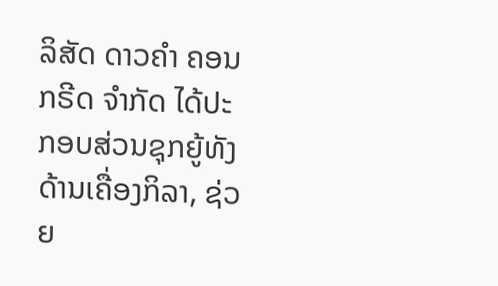ລິສັດ ດາວຄຳ ຄອນກຣີດ ຈຳກັດ ໄດ້ປະກອບສ່ວນຊຸກຍູ້ທັງດ້ານເຄື່ອງກິລາ, ຊ່ວຍ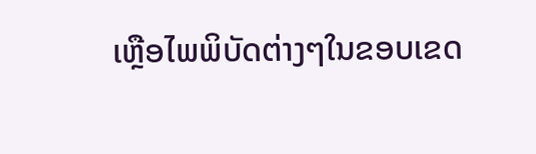ເຫຼືອໄພພິບັດຕ່າງໆໃນຂອບເຂດ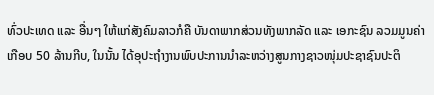ທົ່ວປະເທດ ແລະ ອື່ນໆ ໃຫ້ແກ່ສັງຄົມລາວກໍຄື ບັນດາພາກສ່ວນທັງພາກລັດ ແລະ ເອກະຊົນ ລວມມູນຄ່າເກືອບ 50 ລ້ານກີບ, ໃນນັ້ນ ໄດ້ອຸປະຖຳງານພົບປະການນຳລະຫວ່າງສູນກາງຊາວໜຸ່ມປະຊາຊົນປະຕິ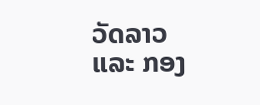ວັດລາວ ແລະ ກອງ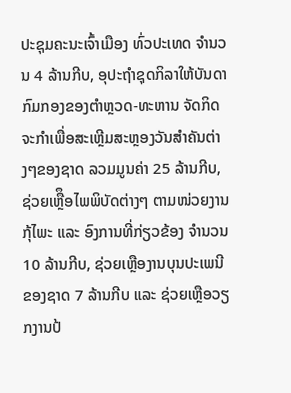ປະຊຸມຄະນະເຈົ້າເມືອງ ທົ່ວປະເທດ ຈຳນວນ 4 ລ້ານກີບ, ອຸປະຖຳຊຸດກິລາໃຫ້ບັນດາກົມກອງຂອງຕຳຫຼວດ-ທະຫານ ຈັດກິດຈະກຳເພື່ອສະເຫຼີມສະຫຼອງວັນສຳຄັນຕ່າງໆຂອງຊາດ ລວມມູນຄ່າ 25 ລ້ານກີບ, ຊ່ວຍເຫຼືຶອໄພພິບັດຕ່າງໆ ຕາມໜ່ວຍງານກຸ້ໄພະ ແລະ ອົງການທີ່ກ່ຽວຂ້ອງ ຈຳນວນ 10 ລ້ານກີບ, ຊ່ວຍເຫຼືອງານບຸນປະເພນີຂອງຊາດ 7 ລ້ານກີບ ແລະ ຊ່ວຍເຫຼືອວຽກງານປ້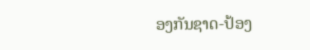ອງກັນຊາດ-ປ້ອງ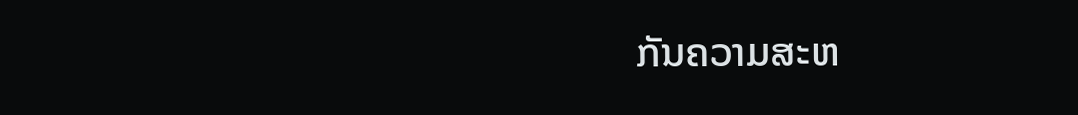ກັນຄວາມສະຫ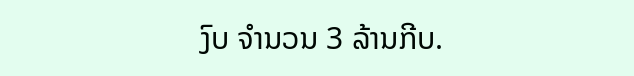ງົບ ຈຳນວນ 3 ລ້ານກີບ.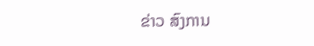ຂ່າວ ສົງການ